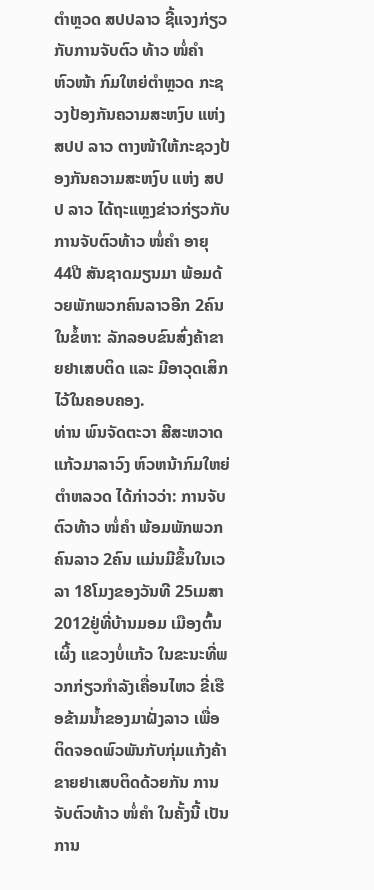ຕຳຫຼວດ ສປປລາວ ຊີ້ແຈງກ່ຽວກັບການຈັບຕົວ ທ້າວ ໜໍ່ຄຳ
ຫົວໜ້າ ກົມໃຫຍ່ຕຳຫຼວດ ກະຊວງປ້ອງກັນຄວາມສະຫງົບ ແຫ່ງ ສປປ ລາວ ຕາງໜ້າໃຫ້ກະຊວງປ້ອງກັນຄວາມສະຫງົບ ແຫ່ງ ສປປ ລາວ ໄດ້ຖະແຫຼງຂ່າວກ່ຽວກັບການຈັບຕົວທ້າວ ໜໍ່ຄຳ ອາຍຸ 44ປີ ສັນຊາດມຽນມາ ພ້ອມດ້ວຍພັກພວກຄົນລາວອີກ 2ຄົນ ໃນຂໍ້ຫາ: ລັກລອບຂົນສົ່ງຄ້າຂາຍຢາເສບຕິດ ແລະ ມີອາວຸດເສິກໄວ້ໃນຄອບຄອງ.
ທ່ານ ພົນຈັດຕະວາ ສີສະຫວາດ ແກ້ວມາລາວົງ ຫົວຫນ້າກົມໃຫຍ່ຕໍາຫລວດ ໄດ້ກ່າວວ່າ: ການຈັບຕົວທ້າວ ໜໍ່ຄຳ ພ້ອມພັກພວກຄົນລາວ 2ຄົນ ແມ່ນມີຂຶ້ນໃນເວລາ 18ໂມງຂອງວັນທີ 25ເມສາ 2012ຢູ່ທີ່ບ້ານມອມ ເມືອງຕົ້ນເຜິ້ງ ແຂວງບໍ່ແກ້ວ ໃນຂະນະທີ່ພວກກ່ຽວກຳລັງເຄື່ອນໄຫວ ຂີ່ເຮືອຂ້າມນ້ຳຂອງມາຝັ່ງລາວ ເພື່ອຕິດຈອດພົວພັນກັບກຸ່ມແກ້ງຄ້າຂາຍຢາເສບຕິດດ້ວຍກັນ ການຈັບຕົວທ້າວ ໜໍ່ຄຳ ໃນຄັ້ງນີ້ ເປັນການ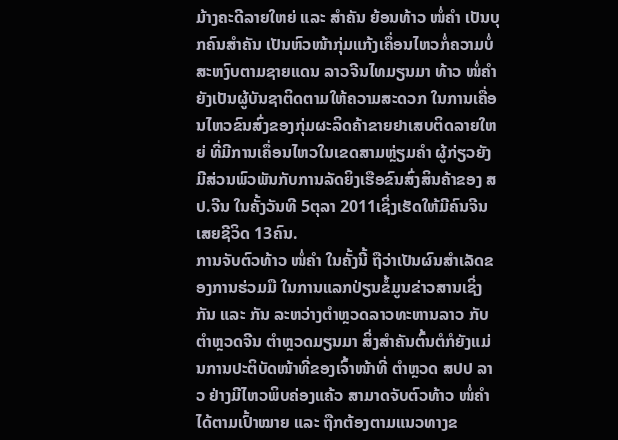ມ້າງຄະດີລາຍໃຫຍ່ ແລະ ສຳຄັນ ຍ້ອນທ້າວ ໜໍ່ຄຳ ເປັນບຸກຄົນສຳຄັນ ເປັນຫົວໜ້າກຸ່ມແກ້ງເຄຶ່ອນໄຫວກໍ່ຄວາມບໍ່ສະຫງົບຕາມຊາຍແດນ ລາວຈີນໄທມຽນມາ ທ້າວ ໜໍ່ຄຳ ຍັງເປັນຜູ້ບັນຊາຕິດຕາມໃຫ້ຄວາມສະດວກ ໃນການເຄື່ອນໄຫວຂົນສົ່ງຂອງກຸ່ມຜະລິດຄ້າຂາຍຢາເສບຕິດລາຍໃຫຍ່ ທີ່ມີການເຄຶ່ອນໄຫວໃນເຂດສາມຫຼ່ຽມຄຳ ຜູ້ກ່ຽວຍັງມີສ່ວນພົວພັນກັບການລັດຍິງເຮືອຂົນສົ່ງສິນຄ້າຂອງ ສປ.ຈີນ ໃນຄັ້ງວັນທີ 5ຕຸລາ 2011ເຊິ່ງເຮັດໃຫ້ມີຄົນຈີນເສຍຊີວິດ 13ຄົນ.
ການຈັບຕົວທ້າວ ໜໍ່ຄຳ ໃນຄັ້ງນີ້ ຖືວ່າເປັນຜົນສຳເລັດຂອງການຮ່ວມມື ໃນການແລກປ່ຽນຂໍ້ມູນຂ່າວສານເຊິ່ງກັນ ແລະ ກັນ ລະຫວ່າງຕຳຫຼວດລາວທະຫານລາວ ກັບຕຳຫຼວດຈີນ ຕຳຫຼວດມຽນມາ ສິ່ງສຳຄັນຕົ້ນຕໍກໍຍັງແມ່ນການປະຕິບັດໜ້າທີ່ຂອງເຈົ້າໜ້າທີ່ ຕຳຫຼວດ ສປປ ລາວ ຢ່າງມີໄຫວພິບຄ່ອງແຄ້ວ ສາມາດຈັບຕົວທ້າວ ໜໍ່ຄຳ ໄດ້ຕາມເປົ້າໝາຍ ແລະ ຖືກຕ້ອງຕາມແນວທາງຂ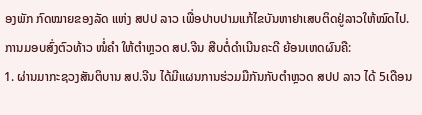ອງພັກ ກົດໝາຍຂອງລັດ ແຫ່ງ ສປປ ລາວ ເພື່ອປາບປາມແກ້ໄຂບັນຫາຢາເສບຕິດຢູ່ລາວໃຫ້ໝົດໄປ.
ການມອບສົ່ງຕົວທ້າວ ໜໍ່ຄຳ ໃຫ້ຕຳຫຼວດ ສປ.ຈີນ ສືບຕໍ່ດຳເນີນຄະດີ ຍ້ອນເຫດຜົນຄື:
1. ຜ່ານມາກະຊວງສັນຕິບານ ສປ.ຈີນ ໄດ້ມີແຜນການຮ່ວມມືກັນກັບຕຳຫຼວດ ສປປ ລາວ ໄດ້ 5ເດືອນ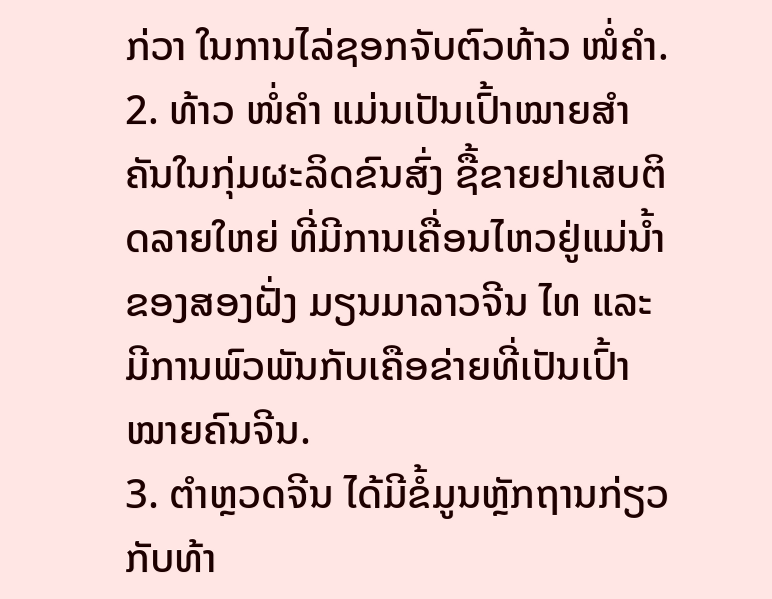ກ່ວາ ໃນການໄລ່ຊອກຈັບຕົວທ້າວ ໜໍ່ຄຳ.
2. ທ້າວ ໜໍ່ຄຳ ແມ່ນເປັນເປົ້າໝາຍສຳຄັນໃນກຸ່ມຜະລິດຂົນສົ່ງ ຊື້ຂາຍຢາເສບຕິດລາຍໃຫຍ່ ທີ່ມີການເຄື່ອນໄຫວຢູ່ແມ່ນ້ຳຂອງສອງຝັ່ງ ມຽນມາລາວຈີນ ໄທ ແລະ ມີການພົວພັນກັບເຄືອຂ່າຍທີ່ເປັນເປົ້າໝາຍຄົນຈີນ.
3. ຕຳຫຼວດຈີນ ໄດ້ມີຂໍ້ມູນຫຼັກຖານກ່ຽວກັບທ້າ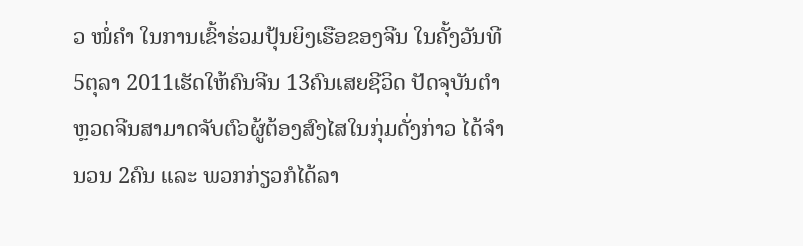ວ ໜໍ່ຄຳ ໃນການເຂົ້າຮ່ວມປຸ້ນຍິງເຮືອຂອງຈີນ ໃນຄັ້ງວັນທີ 5ຕຸລາ 2011ເຮັດໃຫ້ຄົນຈີນ 13ຄົນເສຍຊີວິດ ປັດຈຸບັນຕຳຫຼວດຈີນສາມາດຈັບຕົວຜູ້ຕ້ອງສົງໄສໃນກຸ່ມດັ່ງກ່າວ ໄດ້ຈຳນວນ 2ຄົນ ແລະ ພວກກ່ຽວກໍໄດ້ລາ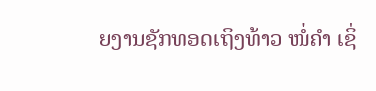ຍງານຊັກທອດເຖິງທ້າວ ໜໍ່ຄຳ ເຊິ່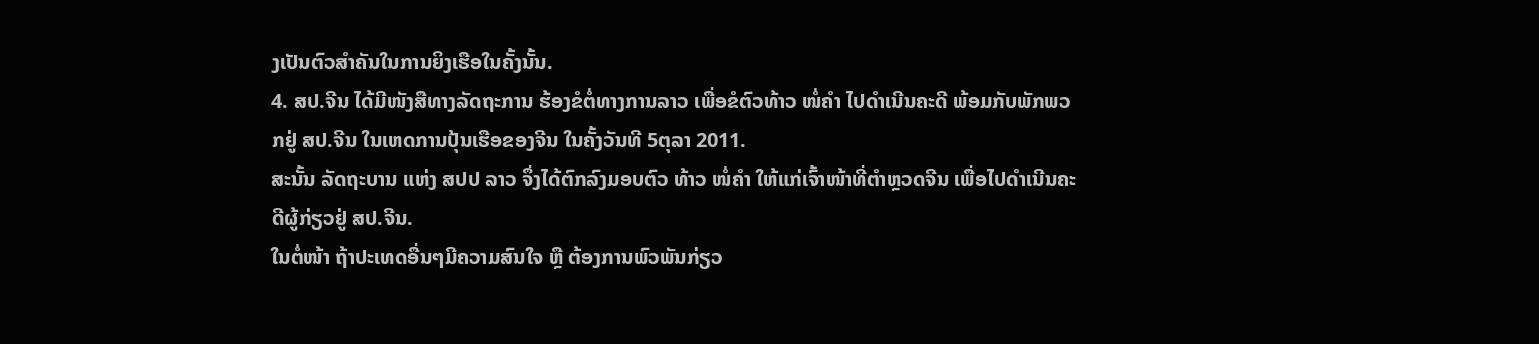ງເປັນຕົວສຳຄັນໃນການຍິງເຮືອໃນຄັ້ງນັ້ນ.
4. ສປ.ຈີນ ໄດ້ມີໜັງສືທາງລັດຖະການ ຮ້ອງຂໍຕໍ່ທາງການລາວ ເພື່ອຂໍຕົວທ້າວ ໜໍ່ຄຳ ໄປດຳເນີນຄະດີ ພ້ອມກັບພັກພວກຢູ່ ສປ.ຈີນ ໃນເຫດການປຸ້ນເຮືອຂອງຈີນ ໃນຄັ້ງວັນທີ 5ຕຸລາ 2011.
ສະນັ້ນ ລັດຖະບານ ແຫ່ງ ສປປ ລາວ ຈຶ່ງໄດ້ຕົກລົງມອບຕົວ ທ້າວ ໜໍ່ຄຳ ໃຫ້ແກ່ເຈົ້າໜ້າທີ່ຕຳຫຼວດຈີນ ເພື່ອໄປດຳເນີນຄະດີຜູ້ກ່ຽວຢູ່ ສປ.ຈີນ.
ໃນຕໍ່ໜ້າ ຖ້າປະເທດອື່ນໆມີຄວາມສົນໃຈ ຫຼື ຕ້ອງການພົວພັນກ່ຽວ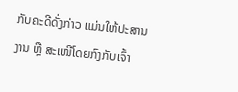ກັບຄະດີດັ່ງກ່າວ ແມ່ນໃຫ້ປະສານງານ ຫຼື ສະເໜີໂດຍກົງກັບເຈົ້າ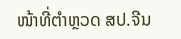ໜ້າທີ່ຕຳຫຼວດ ສປ.ຈີນ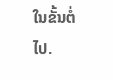ໃນຂັ້ນຕໍ່ໄປ.